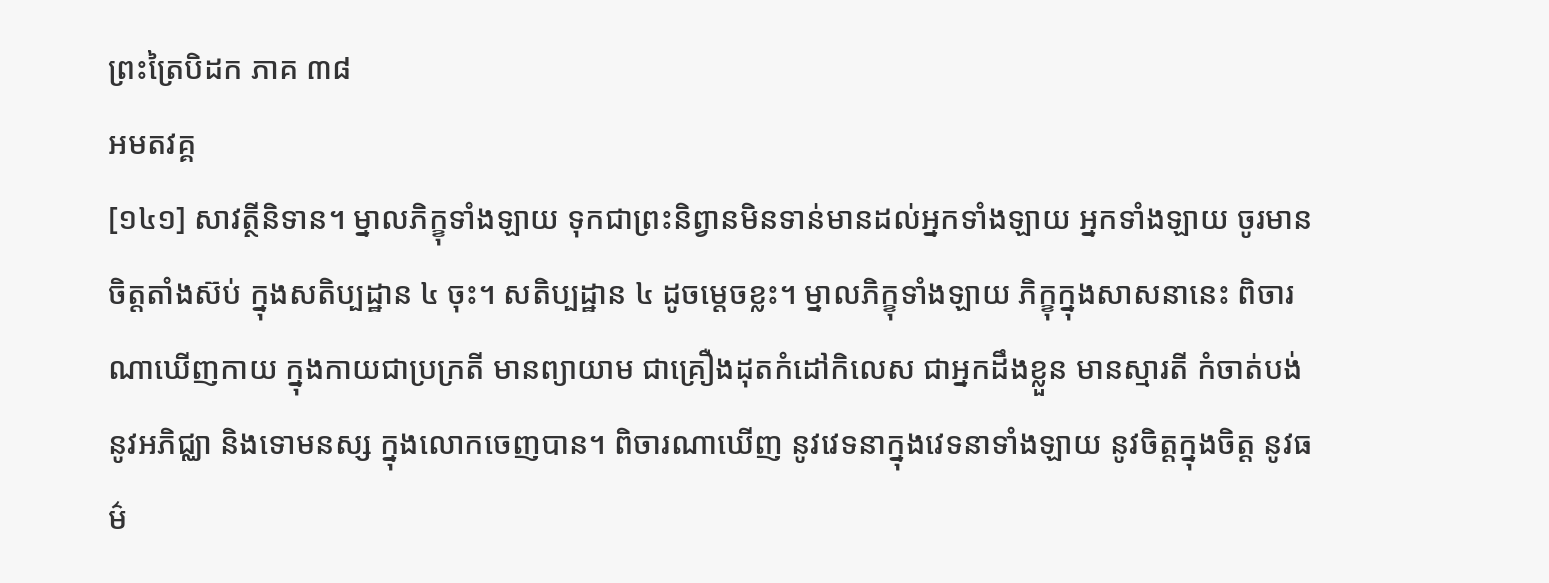ព្រះត្រៃបិដក ភាគ ៣៨
អមតវគ្គ
[១៤១] សាវត្ថីនិទាន។ ម្នាលភិក្ខុទាំងឡាយ ទុកជាព្រះនិព្វានមិនទាន់មានដល់អ្នកទាំងឡាយ អ្នកទាំងឡាយ ចូរមានចិត្តតាំងស៊ប់ ក្នុងសតិប្បដ្ឋាន ៤ ចុះ។ សតិប្បដ្ឋាន ៤ ដូចម្តេចខ្លះ។ ម្នាលភិក្ខុទាំងឡាយ ភិក្ខុក្នុងសាសនានេះ ពិចារណាឃើញកាយ ក្នុងកាយជាប្រក្រតី មានព្យាយាម ជាគ្រឿងដុតកំដៅកិលេស ជាអ្នកដឹងខ្លួន មានស្មារតី កំចាត់បង់ នូវអភិជ្ឈា និងទោមនស្ស ក្នុងលោកចេញបាន។ ពិចារណាឃើញ នូវវេទនាក្នុងវេទនាទាំងឡាយ នូវចិត្តក្នុងចិត្ត នូវធម៌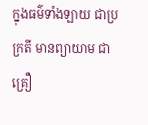ក្នុងធម៌ទាំងឡាយ ជាប្រក្រតី មានព្យាយាម ជាគ្រឿ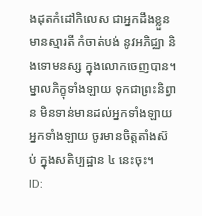ងដុតកំដៅកិលេស ជាអ្នកដឹងខ្លួន មានស្មារតី កំចាត់បង់ នូវអភិជ្ឈា និងទោមនស្ស ក្នុងលោកចេញបាន។ ម្នាលភិក្ខុទាំងឡាយ ទុកជាព្រះនិព្វាន មិនទាន់មានដល់អ្នកទាំងឡាយ អ្នកទាំងឡាយ ចូរមានចិត្តតាំងស៊ប់ ក្នុងសតិប្បដ្ឋាន ៤ នេះចុះ។
ID: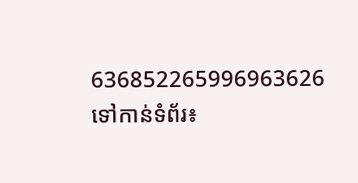636852265996963626
ទៅកាន់ទំព័រ៖